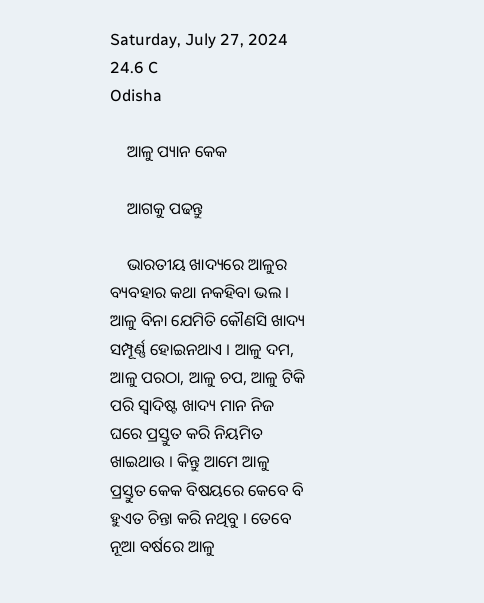Saturday, July 27, 2024
24.6 C
Odisha

    ଆଳୁ ପ୍ୟାନ କେକ

    ଆଗକୁ ପଢନ୍ତୁ

    ଭାରତୀୟ ଖାଦ୍ୟରେ ଆଳୁର ବ୍ୟବହାର କଥା ନକହିବା ଭଲ । ଆଳୁ ବିନା ଯେମିତି କୌଣସି ଖାଦ୍ୟ ସମ୍ପୂର୍ଣ୍ଣ ହୋଇନଥାଏ । ଆଳୁ ଦମ, ଆଳୁ ପରଠା, ଆଳୁ ଚପ, ଆଳୁ ଟିକି ପରି ସ୍ୱାଦିଷ୍ଟ ଖାଦ୍ୟ ମାନ ନିଜ ଘରେ ପ୍ରସ୍ତୁତ କରି ନିୟମିତ ଖାଇଥାଉ । କିନ୍ତୁ ଆମେ ଆଳୁ ପ୍ରସ୍ତୁତ କେକ ବିଷୟରେ କେବେ ବି ହୁଏତ ଚିନ୍ତା କରି ନଥିବୁ । ତେବେ ନୂଆ ବର୍ଷରେ ଆଳୁ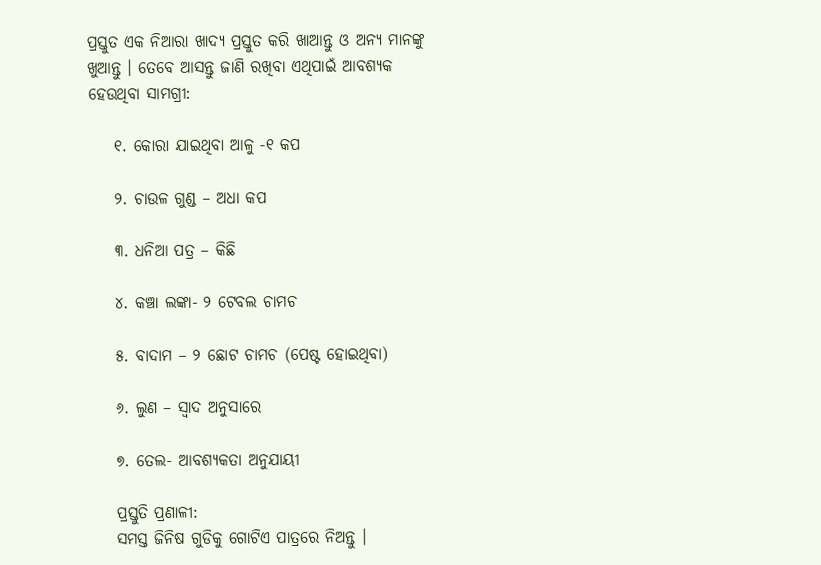ପ୍ରସ୍ତୁତ ଏକ ନିଆରା ଖାଦ୍ୟ ପ୍ରସ୍ତୁତ କରି ଖାଆନ୍ତୁ ଓ ଅନ୍ୟ ମାନଙ୍କୁ ଖୁଆନ୍ତୁ । ତେବେ ଆସନ୍ତୁ ଜାଣି ରଖିବା ଏଥିପାଇଁ ଆବଶ୍ୟକ ହେଉଥିବା ସାମଗ୍ରୀ:

    ୧. କୋରା ଯାଇଥିବା ଆଳୁ -୧ କପ

    ୨. ଚାଉଳ ଗୁଣ୍ଡ – ଅଧା କପ

    ୩. ଧନିଆ ପତ୍ର – କିଛି

    ୪. କଞ୍ଚା ଲଙ୍କା- ୨ ଟେବଲ ଚାମଚ

    ୫. ବାଦାମ – ୨ ଛୋଟ ଚାମଚ (ପେଷ୍ଟ ହୋଇଥିବା)

    ୬. ଲୁଣ – ସ୍ୱାଦ ଅନୁସାରେ

    ୭. ତେଲ- ଆବଶ୍ୟକତା ଅନୁଯାୟୀ

    ପ୍ରସ୍ତୁତି ପ୍ରଣାଳୀ:
    ସମସ୍ତ ଜିନିଷ ଗୁଡିକୁ ଗୋଟିଏ ପାତ୍ରରେ ନିଅନ୍ତୁ ।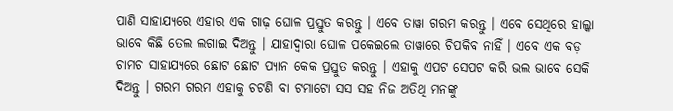ପାଣି ସାହାଯ୍ୟରେ ଏହାର ଏକ ଗାଢ଼ ଘୋଳ ପ୍ରସ୍ତୁତ କରନ୍ତୁ । ଏବେ ତାୱା ଗରମ କରନ୍ତୁ । ଏବେ ସେଥିରେ ହାଲ୍କା ଭାବେ କିଛି ତେଲ ଲଗାଇ ଦିଅନ୍ତୁ । ଯାହାଦ୍ୱାରା ଘୋଳ ପକେଇଲେ ତାୱାରେ ଚିପକିବ ନାହିଁ । ଏବେ ଏକ ବଡ଼ ଚାମଚ ସାହାଯ୍ୟରେ ଛୋଟ ଛୋଟ ପ୍ୟାନ କେକ ପ୍ରସ୍ତୁତ କରନ୍ତୁ । ଏହାକୁ ଏପଟ ସେପଟ କରି ଭଲ ଭାବେ ସେକି ଦିଅନ୍ତୁ । ଗରମ ଗରମ ଏହାକୁ ଚଟଣି ବା ଟମାଟୋ ସସ ସହ ନିଜ ଅତିଥି ମନଙ୍କୁ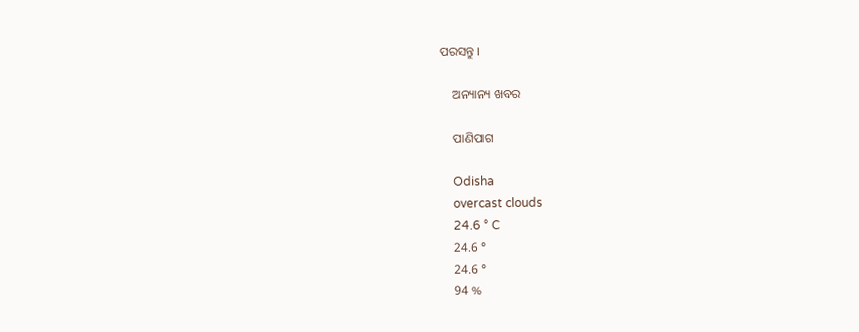ପରସନ୍ତୁ ।

    ଅନ୍ୟାନ୍ୟ ଖବର

    ପାଣିପାଗ

    Odisha
    overcast clouds
    24.6 ° C
    24.6 °
    24.6 °
    94 %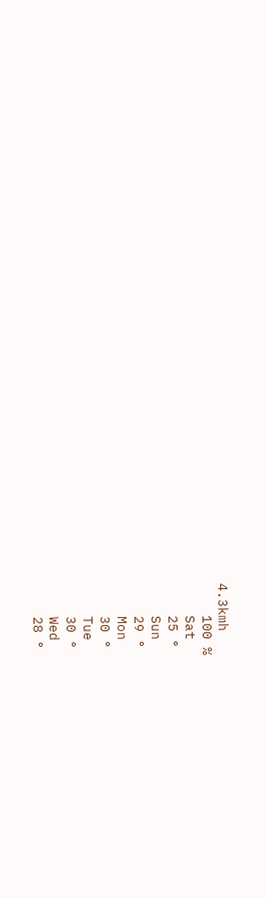4.3kmh
    100 %
    Sat
    25 °
    Sun
    29 °
    Mon
    30 °
    Tue
    30 °
    Wed
    28 °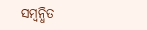ସମ୍ବନ୍ଧିତ